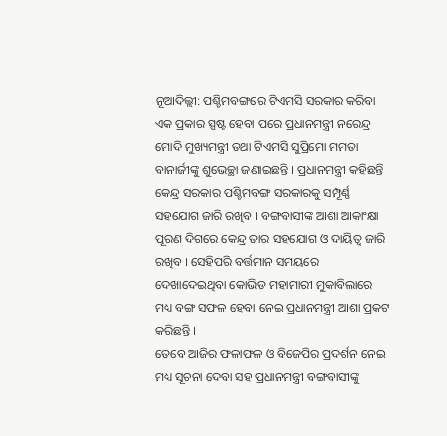ନୂଆଦିଲ୍ଲୀ: ପଶ୍ଚିମବଙ୍ଗରେ ଟିଏମସି ସରକାର କରିବା ଏକ ପ୍ରକାର ସ୍ପଷ୍ଟ ହେବା ପରେ ପ୍ରଧାନମନ୍ତ୍ରୀ ନରେନ୍ଦ୍ର ମୋଦି ମୁଖ୍ୟମନ୍ତ୍ରୀ ତଥା ଟିଏମସି ସୁପ୍ରିମୋ ମମତା ବାନାର୍ଜୀଙ୍କୁ ଶୁଭେଚ୍ଛା ଜଣାଇଛନ୍ତି । ପ୍ରଧାନମନ୍ତ୍ରୀ କହିଛନ୍ତି କେନ୍ଦ୍ର ସରକାର ପଶ୍ଚିମବଙ୍ଗ ସରକାରକୁ ସମ୍ପୂର୍ଣ୍ଣ ସହଯୋଗ ଜାରି ରଖିବ । ବଙ୍ଗବାସୀଙ୍କ ଆଶା ଆକାଂକ୍ଷା ପୂରଣ ଦିଗରେ କେନ୍ଦ୍ର ତାର ସହଯୋଗ ଓ ଦାୟିତ୍ୱ ଜାରି ରଖିବ । ସେହିପରି ବର୍ତ୍ତମାନ ସମୟରେ ଦେଖାଦେଇଥିବା କୋଭିଡ ମହାମାରୀ ମୁକାବିଲାରେ ମଧ୍ୟ ବଙ୍ଗ ସଫଳ ହେବା ନେଇ ପ୍ରଧାନମନ୍ତ୍ରୀ ଆଶା ପ୍ରକଟ କରିଛନ୍ତି ।
ତେବେ ଆଜିର ଫଳାଫଳ ଓ ବିଜେପିର ପ୍ରଦର୍ଶନ ନେଇ ମଧ୍ୟ ସୂଚନା ଦେବା ସହ ପ୍ରଧାନମନ୍ତ୍ରୀ ବଙ୍ଗବାସୀଙ୍କୁ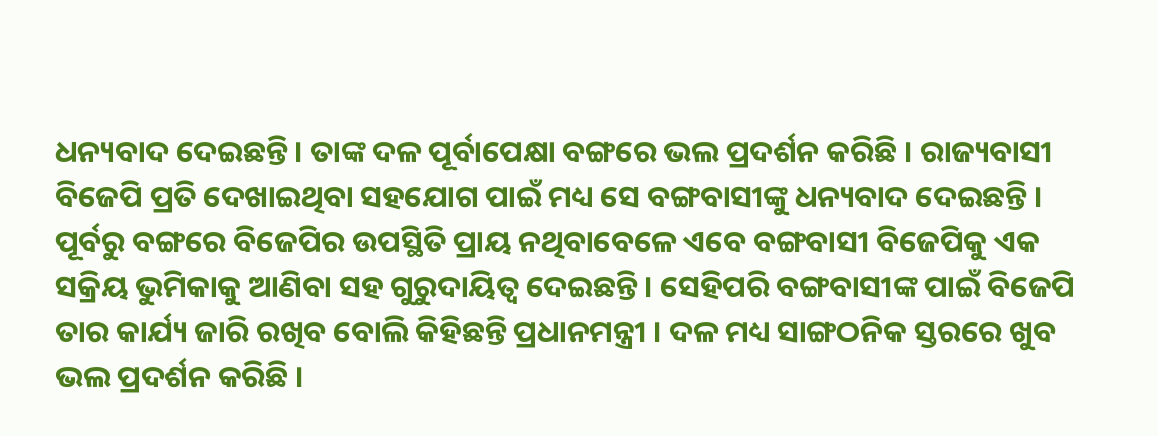ଧନ୍ୟବାଦ ଦେଇଛନ୍ତି । ତାଙ୍କ ଦଳ ପୂର୍ବାପେକ୍ଷା ବଙ୍ଗରେ ଭଲ ପ୍ରଦର୍ଶନ କରିଛି । ରାଜ୍ୟବାସୀ ବିଜେପି ପ୍ରତି ଦେଖାଇଥିବା ସହଯୋଗ ପାଇଁ ମଧ୍ୟ ସେ ବଙ୍ଗବାସୀଙ୍କୁ ଧନ୍ୟବାଦ ଦେଇଛନ୍ତି । ପୂର୍ବରୁ ବଙ୍ଗରେ ବିଜେପିର ଉପସ୍ଥିତି ପ୍ରାୟ ନଥିବାବେଳେ ଏବେ ବଙ୍ଗବାସୀ ବିଜେପିକୁ ଏକ ସକ୍ରିୟ ଭୁମିକାକୁ ଆଣିବା ସହ ଗୁରୁଦାୟିତ୍ବ ଦେଇଛନ୍ତି । ସେହିପରି ବଙ୍ଗବାସୀଙ୍କ ପାଇଁ ବିଜେପି ତାର କାର୍ଯ୍ୟ ଜାରି ରଖିବ ବୋଲି କିହିଛନ୍ତି ପ୍ରଧାନମନ୍ତ୍ରୀ । ଦଳ ମଧ୍ୟ ସାଙ୍ଗଠନିକ ସ୍ତରରେ ଖୁବ ଭଲ ପ୍ରଦର୍ଶନ କରିଛି ।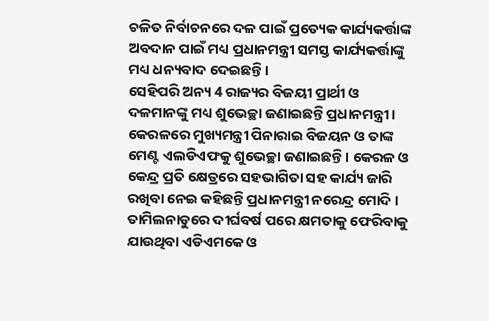ଚଳିତ ନିର୍ବାଚନରେ ଦଳ ପାଇଁ ପ୍ରତ୍ୟେକ କାର୍ଯ୍ୟକର୍ତ୍ତାଙ୍କ ଅବଦାନ ପାଇଁ ମଧ୍ୟ ପ୍ରଧାନମନ୍ତ୍ରୀ ସମସ୍ତ କାର୍ଯ୍ୟକର୍ତ୍ତାଙ୍କୁ ମଧ୍ୟ ଧନ୍ୟବାଦ ଦେଇଛନ୍ତି ।
ସେହିପରି ଅନ୍ୟ 4 ରାଜ୍ୟର ବିଜୟୀ ପ୍ରାର୍ଥୀ ଓ ଦଳମାନଙ୍କୁ ମଧ୍ୟ ଶୁଭେଚ୍ଛା ଜଣାଇଛନ୍ତି ପ୍ରଧାନମନ୍ତ୍ରୀ । କେରଳରେ ମୁଖ୍ୟମନ୍ତ୍ରୀ ପିନାରାଇ ବିଜୟନ ଓ ତାଙ୍କ ମେଣ୍ଟ ଏଲଡିଏଫକୁ ଶୁଭେଚ୍ଛା ଜଣାଇଛନ୍ତି । କେରଳ ଓ କେନ୍ଦ୍ର ପ୍ରତି କ୍ଷେତ୍ରରେ ସହଭାଗିତା ସହ କାର୍ଯ୍ୟ ଜାରି ରଖିବା ନେଇ କହିଛନ୍ତି ପ୍ରଧାନମନ୍ତ୍ରୀ ନରେନ୍ଦ୍ର ମୋଦି ।
ତାମିଲନାଡୁରେ ଦୀର୍ଘବର୍ଷ ପରେ କ୍ଷମତାକୁ ଫେରିବାକୁ ଯାଉଥିବା ଏଡିଏମକେ ଓ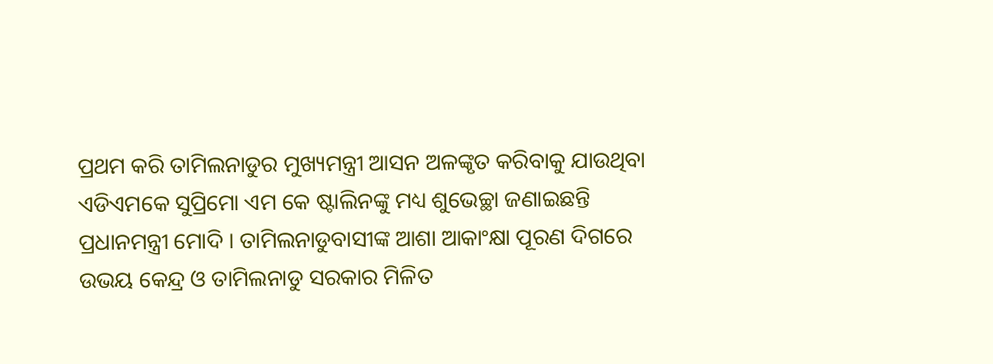ପ୍ରଥମ କରି ତାମିଲନାଡୁର ମୁଖ୍ୟମନ୍ତ୍ରୀ ଆସନ ଅଳଙ୍କୃତ କରିବାକୁ ଯାଉଥିବା ଏଡିଏମକେ ସୁପ୍ରିମୋ ଏମ କେ ଷ୍ଟାଲିନଙ୍କୁ ମଧ୍ୟ ଶୁଭେଚ୍ଛା ଜଣାଇଛନ୍ତି ପ୍ରଧାନମନ୍ତ୍ରୀ ମୋଦି । ତାମିଲନାଡୁବାସୀଙ୍କ ଆଶା ଆକାଂକ୍ଷା ପୂରଣ ଦିଗରେ ଉଭୟ କେନ୍ଦ୍ର ଓ ତାମିଲନାଡୁ ସରକାର ମିଳିତ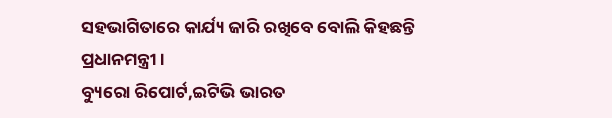ସହଭାଗିତାରେ କାର୍ଯ୍ୟ ଜାରି ରଖିବେ ବୋଲି କିହଛନ୍ତି ପ୍ରଧାନମନ୍ତ୍ରୀ ।
ବ୍ୟୁରୋ ରିପୋର୍ଟ,ଇଟିଭି ଭାରତ